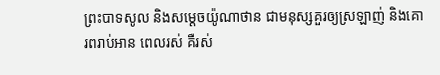ព្រះបាទសូល និងសម្ដេចយ៉ូណាថាន ជាមនុស្សគួរឲ្យស្រឡាញ់ និងគោរពរាប់អាន ពេលរស់ គឺរស់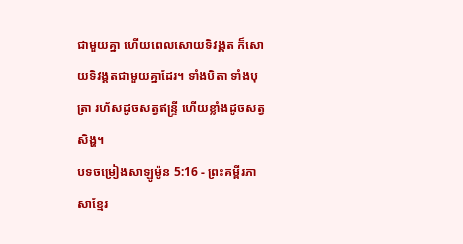ជាមួយគ្នា ហើយពេលសោយទិវង្គត ក៏សោយទិវង្គតជាមួយគ្នាដែរ។ ទាំងបិតា ទាំងបុត្រា រហ័សដូចសត្វឥន្ទ្រី ហើយខ្លាំងដូចសត្វសិង្ហ។
បទចម្រៀងសាឡូម៉ូន 5:16 - ព្រះគម្ពីរភាសាខ្មែរ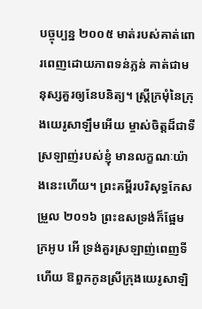បច្ចុប្បន្ន ២០០៥ មាត់របស់គាត់ពោរពេញដោយភាពទន់ភ្លន់ គាត់ជាមនុស្សគួរឲ្យនែបនិត្យ។ ស្ត្រីក្រមុំនៃក្រុងយេរូសាឡឹមអើយ ម្ចាស់ចិត្តដ៏ជាទីស្រឡាញ់របស់ខ្ញុំ មានលក្ខណៈយ៉ាងនេះហើយ។ ព្រះគម្ពីរបរិសុទ្ធកែសម្រួល ២០១៦ ព្រះឧសទ្រង់ក៏ផ្អែមក្រអូប អើ ទ្រង់គួរស្រឡាញ់ពេញទីហើយ ឱពួកកូនស្រីក្រុងយេរូសាឡិ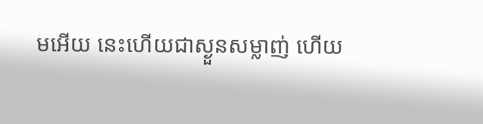មអើយ នេះហើយជាស្ងួនសម្លាញ់ ហើយ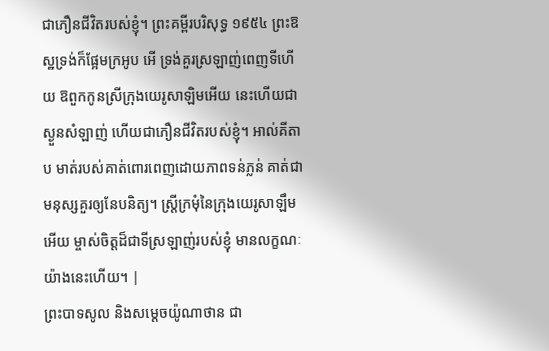ជាភឿនជីវិតរបស់ខ្ញុំ។ ព្រះគម្ពីរបរិសុទ្ធ ១៩៥៤ ព្រះឱស្ឋទ្រង់ក៏ផ្អែមក្រអូប អើ ទ្រង់គួរស្រឡាញ់ពេញទីហើយ ឱពួកកូនស្រីក្រុងយេរូសាឡិមអើយ នេះហើយជាស្ងួនសំឡាញ់ ហើយជាភឿនជីវិតរបស់ខ្ញុំ។ អាល់គីតាប មាត់របស់គាត់ពោរពេញដោយភាពទន់ភ្លន់ គាត់ជាមនុស្សគួរឲ្យនែបនិត្យ។ ស្ត្រីក្រមុំនៃក្រុងយេរូសាឡឹមអើយ ម្ចាស់ចិត្តដ៏ជាទីស្រឡាញ់របស់ខ្ញុំ មានលក្ខណៈយ៉ាងនេះហើយ។ |
ព្រះបាទសូល និងសម្ដេចយ៉ូណាថាន ជា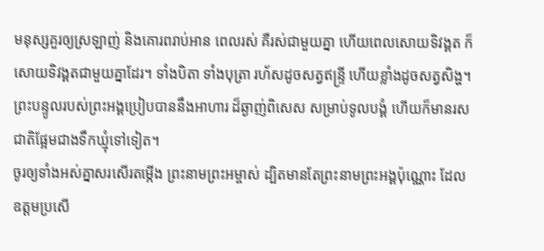មនុស្សគួរឲ្យស្រឡាញ់ និងគោរពរាប់អាន ពេលរស់ គឺរស់ជាមួយគ្នា ហើយពេលសោយទិវង្គត ក៏សោយទិវង្គតជាមួយគ្នាដែរ។ ទាំងបិតា ទាំងបុត្រា រហ័សដូចសត្វឥន្ទ្រី ហើយខ្លាំងដូចសត្វសិង្ហ។
ព្រះបន្ទូលរបស់ព្រះអង្គប្រៀបបាននឹងអាហារ ដ៏ឆ្ងាញ់ពិសេស សម្រាប់ទូលបង្គំ ហើយក៏មានរសជាតិផ្អែមជាងទឹកឃ្មុំទៅទៀត។
ចូរឲ្យទាំងអស់គ្នាសរសើរតម្កើង ព្រះនាមព្រះអម្ចាស់ ដ្បិតមានតែព្រះនាមព្រះអង្គប៉ុណ្ណោះ ដែលឧត្ដមប្រសើ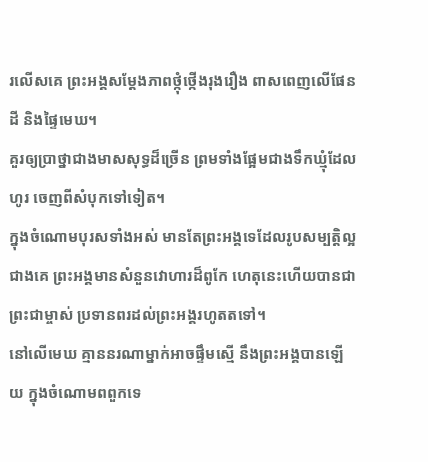រលើសគេ ព្រះអង្គសម្តែងភាពថ្កុំថ្កើងរុងរឿង ពាសពេញលើផែនដី និងផ្ទៃមេឃ។
គួរឲ្យប្រាថ្នាជាងមាសសុទ្ធដ៏ច្រើន ព្រមទាំងផ្អែមជាងទឹកឃ្មុំដែលហូរ ចេញពីសំបុកទៅទៀត។
ក្នុងចំណោមបុរសទាំងអស់ មានតែព្រះអង្គទេដែលរូបសម្បត្តិល្អជាងគេ ព្រះអង្គមានសំនួនវោហារដ៏ពូកែ ហេតុនេះហើយបានជាព្រះជាម្ចាស់ ប្រទានពរដល់ព្រះអង្គរហូតតទៅ។
នៅលើមេឃ គ្មាននរណាម្នាក់អាចផ្ទឹមស្មើ នឹងព្រះអង្គបានឡើយ ក្នុងចំណោមពពួកទេ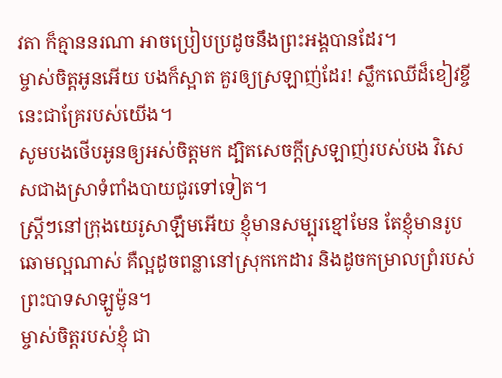វតា ក៏គ្មាននរណា អាចប្រៀបប្រដូចនឹងព្រះអង្គបានដែរ។
ម្ចាស់ចិត្តអូនអើយ បងក៏ស្អាត គួរឲ្យស្រឡាញ់ដែរ! ស្លឹកឈើដ៏ខៀវខ្ចីនេះជាគ្រែរបស់យើង។
សូមបងថើបអូនឲ្យអស់ចិត្តមក ដ្បិតសេចក្ដីស្រឡាញ់របស់បង វិសេសជាងស្រាទំពាំងបាយជូរទៅទៀត។
ស្ត្រីៗនៅក្រុងយេរូសាឡឹមអើយ ខ្ញុំមានសម្បុរខ្មៅមែន តែខ្ញុំមានរូបឆោមល្អណាស់ គឺល្អដូចពន្លានៅស្រុកកេដារ និងដូចកម្រាលព្រំរបស់ព្រះបាទសាឡូម៉ូន។
ម្ចាស់ចិត្តរបស់ខ្ញុំ ជា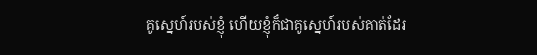គូស្នេហ៍របស់ខ្ញុំ ហើយខ្ញុំក៏ជាគូស្នេហ៍របស់គាត់ដែរ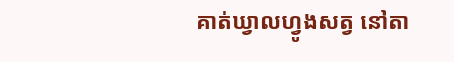គាត់ឃ្វាលហ្វូងសត្វ នៅតា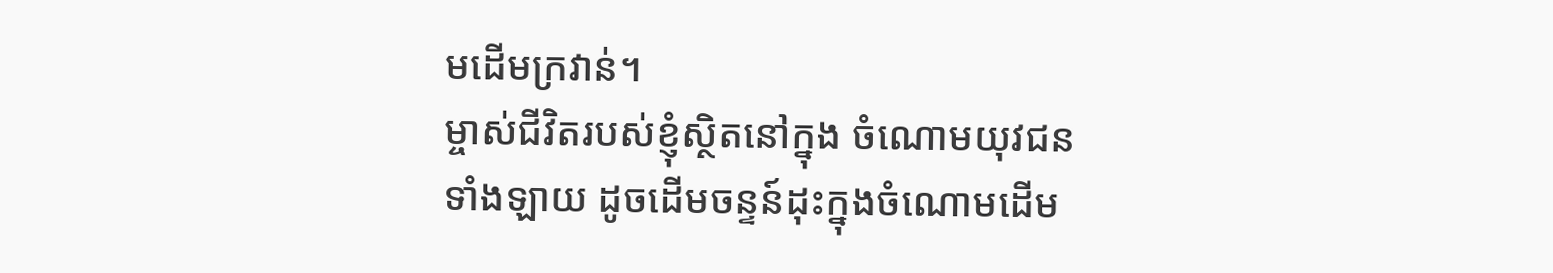មដើមក្រវាន់។
ម្ចាស់ជីវិតរបស់ខ្ញុំស្ថិតនៅក្នុង ចំណោមយុវជនទាំងឡាយ ដូចដើមចន្ទន៍ដុះក្នុងចំណោមដើម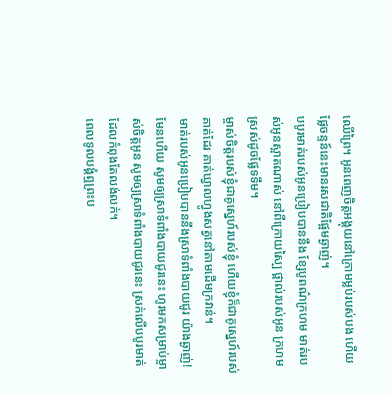ឈើព្រៃ។ អូនពេញចិត្តអង្គុយនៅក្រោមម្លប់របស់បង ហើយផ្លែចន្ទន៍នេះមានរសជាតិផ្អែមឆ្ងាញ់។
បបូរមាត់របស់អូនប្រៀបបាននឹង ខ្សែបូពណ៌ក្រហម មាត់របស់អូនស្អាតណាស់ នៅពីក្រោយស្បៃ ថ្ពាល់របស់អូន ក្រហមស្រស់ដូចផ្លែទទឹម។
ម្ចាស់ចិត្តរបស់ខ្ញុំជាគូស្នេហ៍របស់ខ្ញុំ ហើយខ្ញុំក៏ជាគូស្នេហ៍របស់គាត់ដែរ គាត់ឃ្វាលហ្វូងសត្វនៅតាមដើមក្រវាន់។
មាត់របស់អូនប្រៀបបាននឹងស្រាទំពាំងបាយជូរ យ៉ាងឆ្ងាញ់! មែនហើយ សូមឲ្យស្រាទំពាំងបាយជូរនេះ ហូរមកសម្រាប់ម្ចាស់ចិត្តអូន សូមឲ្យស្រាទំពាំងបាយជូរនេះ ស្រក់លើបបូរមាត់ដែលកំពុងតែលង់លក់។
ពេលទូលបង្គំឮព្រះប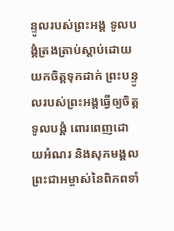ន្ទូលរបស់ព្រះអង្គ ទូលបង្គំត្រងត្រាប់ស្ដាប់ដោយយកចិត្តទុកដាក់ ព្រះបន្ទូលរបស់ព្រះអង្គធ្វើឲ្យចិត្តទូលបង្គំ ពោរពេញដោយអំណរ និងសុភមង្គល ព្រះជាអម្ចាស់នៃពិភពទាំ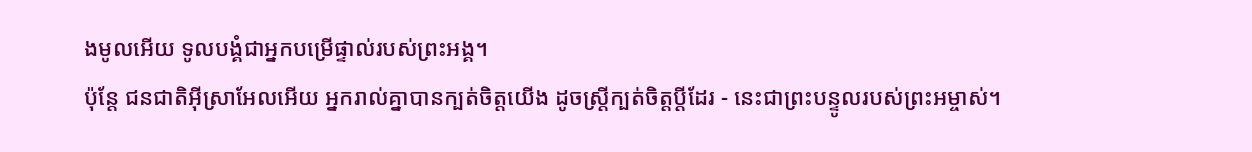ងមូលអើយ ទូលបង្គំជាអ្នកបម្រើផ្ទាល់របស់ព្រះអង្គ។
ប៉ុន្តែ ជនជាតិអ៊ីស្រាអែលអើយ អ្នករាល់គ្នាបានក្បត់ចិត្តយើង ដូចស្ត្រីក្បត់ចិត្តប្ដីដែរ - នេះជាព្រះបន្ទូលរបស់ព្រះអម្ចាស់។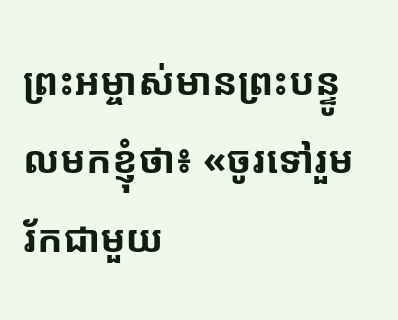ព្រះអម្ចាស់មានព្រះបន្ទូលមកខ្ញុំថា៖ «ចូរទៅរួមរ័កជាមួយ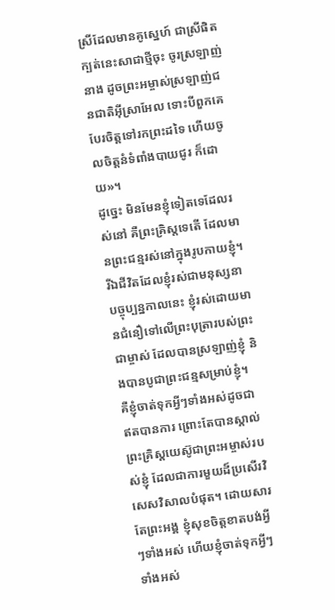ស្រីដែលមានគូស្នេហ៍ ជាស្រីផិតក្បត់នេះសាជាថ្មីចុះ ចូរស្រឡាញ់នាង ដូចព្រះអម្ចាស់ស្រឡាញ់ជនជាតិអ៊ីស្រាអែល ទោះបីពួកគេបែរចិត្តទៅរកព្រះដទៃ ហើយចូលចិត្តនំទំពាំងបាយជូរ ក៏ដោយ»។
ដូច្នេះ មិនមែនខ្ញុំទៀតទេដែលរស់នៅ គឺព្រះគ្រិស្តទេតើ ដែលមានព្រះជន្មរស់នៅក្នុងរូបកាយខ្ញុំ។ រីឯជីវិតដែលខ្ញុំរស់ជាមនុស្សនាបច្ចុប្បន្នកាលនេះ ខ្ញុំរស់ដោយមានជំនឿទៅលើព្រះបុត្រារបស់ព្រះជាម្ចាស់ ដែលបានស្រឡាញ់ខ្ញុំ និងបានបូជាព្រះជន្មសម្រាប់ខ្ញុំ។
គឺខ្ញុំចាត់ទុកអ្វីៗទាំងអស់ដូចជាឥតបានការ ព្រោះតែបានស្គាល់ព្រះគ្រិស្តយេស៊ូជាព្រះអម្ចាស់របស់ខ្ញុំ ដែលជាការមួយដ៏ប្រសើរវិសេសវិសាលបំផុត។ ដោយសារតែព្រះអង្គ ខ្ញុំសុខចិត្តខាតបង់អ្វីៗទាំងអស់ ហើយខ្ញុំចាត់ទុកអ្វីៗទាំងអស់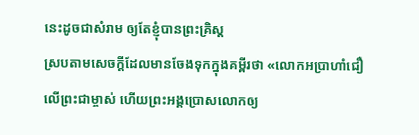នេះដូចជាសំរាម ឲ្យតែខ្ញុំបានព្រះគ្រិស្ត
ស្របតាមសេចក្ដីដែលមានចែងទុកក្នុងគម្ពីរថា «លោកអប្រាហាំជឿលើព្រះជាម្ចាស់ ហើយព្រះអង្គប្រោសលោកឲ្យ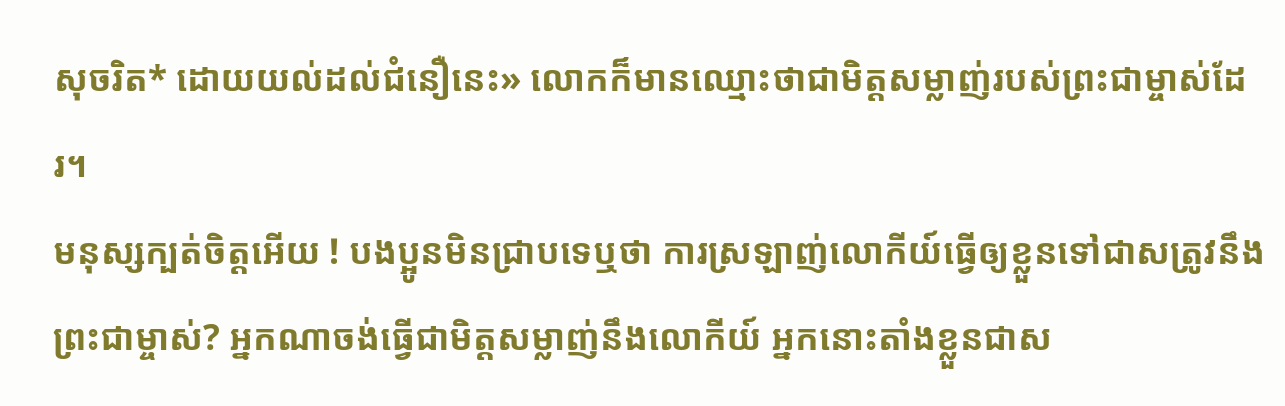សុចរិត* ដោយយល់ដល់ជំនឿនេះ» លោកក៏មានឈ្មោះថាជាមិត្តសម្លាញ់របស់ព្រះជាម្ចាស់ដែរ។
មនុស្សក្បត់ចិត្តអើយ ! បងប្អូនមិនជ្រាបទេឬថា ការស្រឡាញ់លោកីយ៍ធ្វើឲ្យខ្លួនទៅជាសត្រូវនឹងព្រះជាម្ចាស់? អ្នកណាចង់ធ្វើជាមិត្តសម្លាញ់នឹងលោកីយ៍ អ្នកនោះតាំងខ្លួនជាស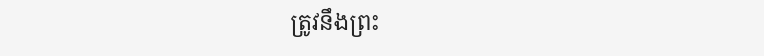ត្រូវនឹងព្រះ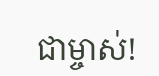ជាម្ចាស់!